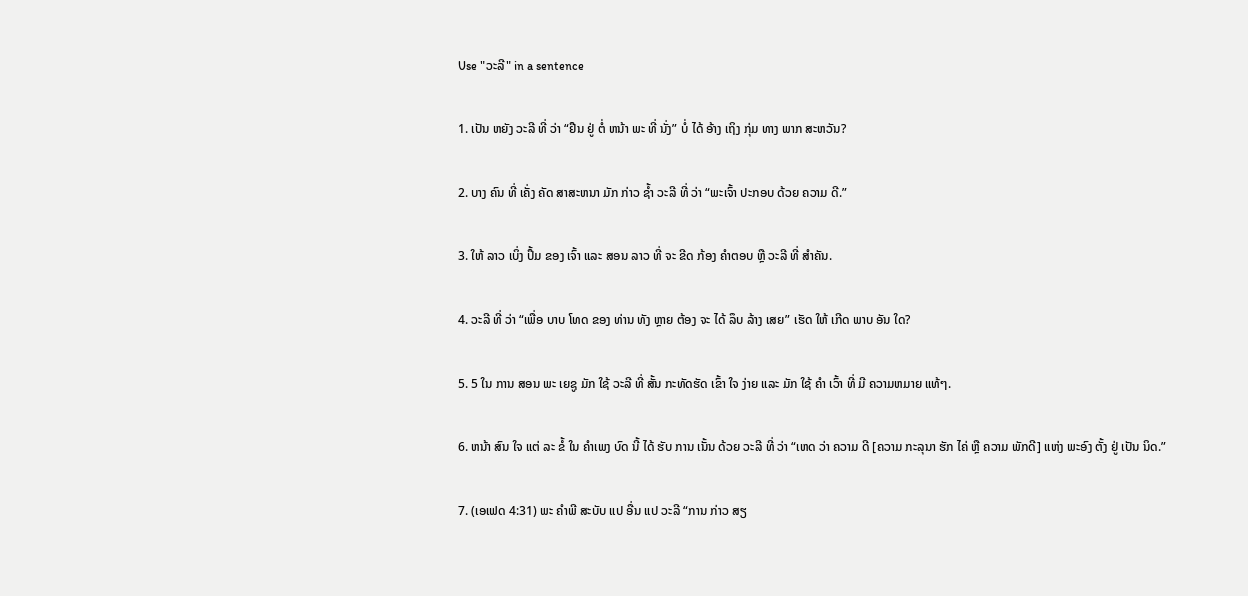Use "ວະລີ" in a sentence

1. ເປັນ ຫຍັງ ວະລີ ທີ່ ວ່າ “ຢືນ ຢູ່ ຕໍ່ ຫນ້າ ພະ ທີ່ ນັ່ງ” ບໍ່ ໄດ້ ອ້າງ ເຖິງ ກຸ່ມ ທາງ ພາກ ສະຫວັນ?

2. ບາງ ຄົນ ທີ່ ເຄັ່ງ ຄັດ ສາສະຫນາ ມັກ ກ່າວ ຊໍ້າ ວະລີ ທີ່ ວ່າ “ພະເຈົ້າ ປະກອບ ດ້ວຍ ຄວາມ ດີ.”

3. ໃຫ້ ລາວ ເບິ່ງ ປຶ້ມ ຂອງ ເຈົ້າ ແລະ ສອນ ລາວ ທີ່ ຈະ ຂີດ ກ້ອງ ຄໍາຕອບ ຫຼື ວະລີ ທີ່ ສໍາຄັນ.

4. ວະລີ ທີ່ ວ່າ “ເພື່ອ ບາບ ໂທດ ຂອງ ທ່ານ ທັງ ຫຼາຍ ຕ້ອງ ຈະ ໄດ້ ລຶບ ລ້າງ ເສຍ” ເຮັດ ໃຫ້ ເກີດ ພາບ ອັນ ໃດ?

5. 5 ໃນ ການ ສອນ ພະ ເຍຊູ ມັກ ໃຊ້ ວະລີ ທີ່ ສັ້ນ ກະທັດຮັດ ເຂົ້າ ໃຈ ງ່າຍ ແລະ ມັກ ໃຊ້ ຄໍາ ເວົ້າ ທີ່ ມີ ຄວາມຫມາຍ ແທ້ໆ.

6. ຫນ້າ ສົນ ໃຈ ແຕ່ ລະ ຂໍ້ ໃນ ຄໍາເພງ ບົດ ນີ້ ໄດ້ ຮັບ ການ ເນັ້ນ ດ້ວຍ ວະລີ ທີ່ ວ່າ “ເຫດ ວ່າ ຄວາມ ດີ [ຄວາມ ກະລຸນາ ຮັກ ໄຄ່ ຫຼື ຄວາມ ພັກດີ] ແຫ່ງ ພະອົງ ຕັ້ງ ຢູ່ ເປັນ ນິດ.”

7. (ເອເຟດ 4:31) ພະ ຄໍາພີ ສະບັບ ແປ ອື່ນ ແປ ວະລີ “ການ ກ່າວ ສຽ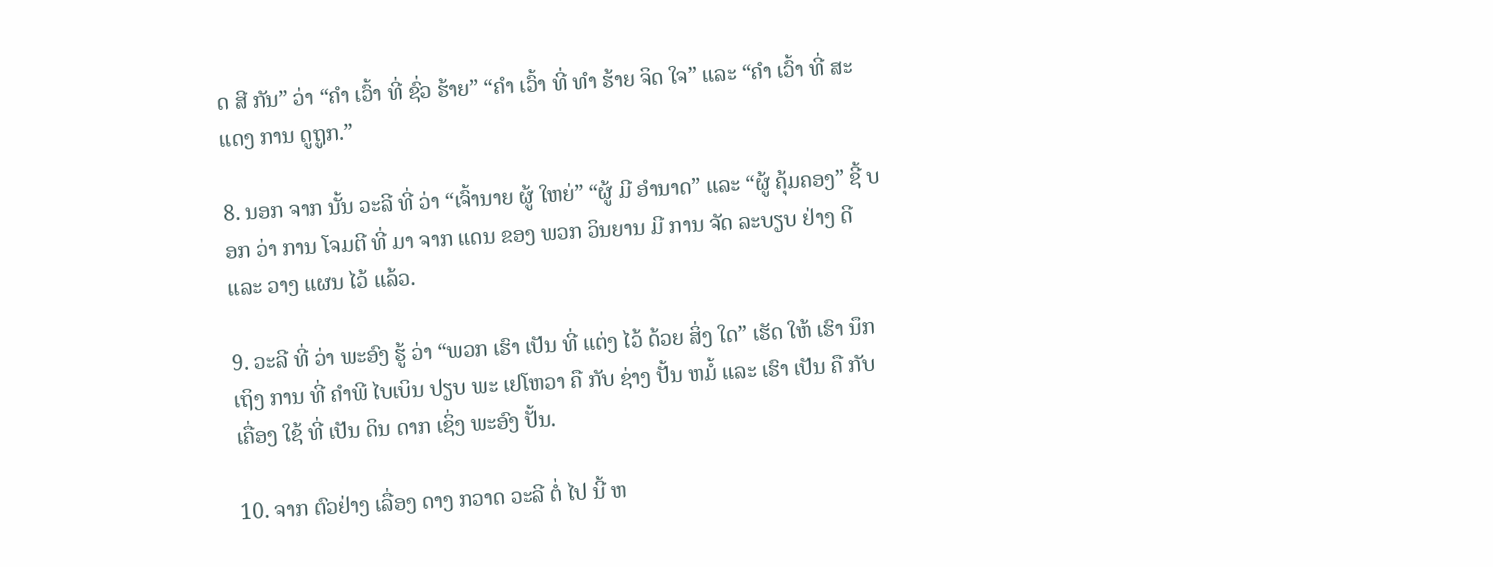ດ ສີ ກັນ” ວ່າ “ຄໍາ ເວົ້າ ທີ່ ຊົ່ວ ຮ້າຍ” “ຄໍາ ເວົ້າ ທີ່ ທໍາ ຮ້າຍ ຈິດ ໃຈ” ແລະ “ຄໍາ ເວົ້າ ທີ່ ສະແດງ ການ ດູຖູກ.”

8. ນອກ ຈາກ ນັ້ນ ວະລີ ທີ່ ວ່າ “ເຈົ້ານາຍ ຜູ້ ໃຫຍ່” “ຜູ້ ມີ ອໍານາດ” ແລະ “ຜູ້ ຄຸ້ມຄອງ” ຊີ້ ບອກ ວ່າ ການ ໂຈມຕີ ທີ່ ມາ ຈາກ ແດນ ຂອງ ພວກ ວິນຍານ ມີ ການ ຈັດ ລະບຽບ ຢ່າງ ດີ ແລະ ວາງ ແຜນ ໄວ້ ແລ້ວ.

9. ວະລີ ທີ່ ວ່າ ພະອົງ ຮູ້ ວ່າ “ພວກ ເຮົາ ເປັນ ທີ່ ແຕ່ງ ໄວ້ ດ້ວຍ ສິ່ງ ໃດ” ເຮັດ ໃຫ້ ເຮົາ ນຶກ ເຖິງ ການ ທີ່ ຄໍາພີ ໄບເບິນ ປຽບ ພະ ເຢໂຫວາ ຄື ກັບ ຊ່າງ ປັ້ນ ຫມໍ້ ແລະ ເຮົາ ເປັນ ຄື ກັບ ເຄື່ອງ ໃຊ້ ທີ່ ເປັນ ດິນ ດາກ ເຊິ່ງ ພະອົງ ປັ້ນ.

10. ຈາກ ຕົວຢ່າງ ເລື່ອງ ດາງ ກວາດ ວະລີ ຕໍ່ ໄປ ນີ້ ຫ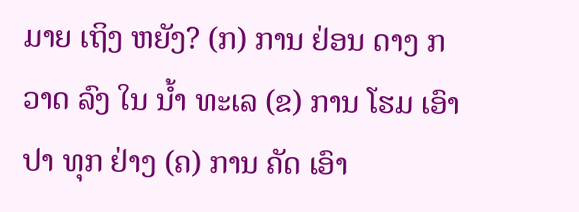ມາຍ ເຖິງ ຫຍັງ? (ກ) ການ ຢ່ອນ ດາງ ກວາດ ລົງ ໃນ ນໍ້າ ທະເລ (ຂ) ການ ໂຮມ ເອົາ ປາ ທຸກ ຢ່າງ (ຄ) ການ ຄັດ ເອົາ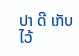ປາ ດີ ເກັບ ໄວ້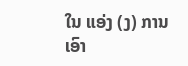ໃນ ແອ່ງ (ງ) ການ ເອົາ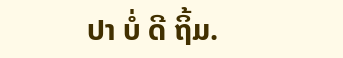ປາ ບໍ່ ດີ ຖິ້ມ.